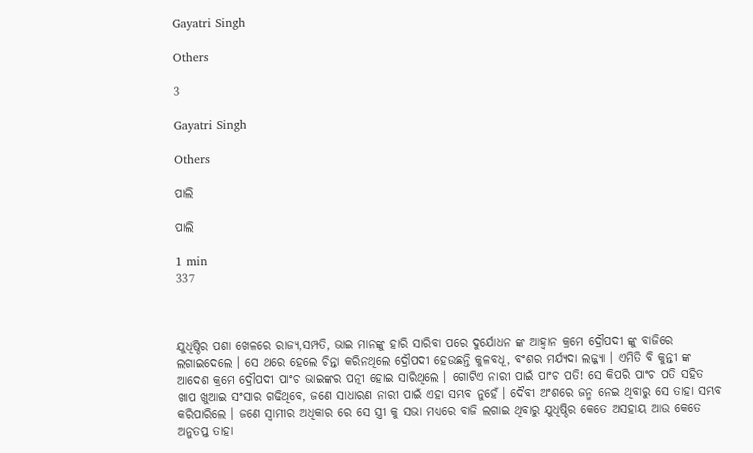Gayatri Singh

Others

3

Gayatri Singh

Others

ପାଲି

ପାଲି

1 min
337



ଯୁଧିଷ୍ଠିର ପଶା ଖେଳରେ ରାଜ୍ୟ,ସମ୍ପତି, ଭାଇ ମାନଙ୍କୁ ହାରି ସାରିବା ପରେ ଦୁର୍ଯୋଧନ ଙ୍କ ଆହ୍ୱାନ କ୍ରମେ ଦ୍ରୌପଦୀ ଙ୍କୁ ବାଜିରେ ଲଗାଇଦେଲେ । ସେ ଥରେ ହେଲେ ଚିନ୍ତା କରିନଥିଲେ ଦ୍ରୌପଦୀ ହେଉଛନ୍ତି କୁଳବଧୂ, ବଂଶର ମର୍ଯ୍ୟଦା ଲଜ୍ଜ୍ୟା । ଏମିତି ବି କୁନ୍ତୀ ଙ୍କ ଆଦେଶ କ୍ରମେ ଦ୍ରୌପଦୀ ପାଂଚ ଭାଇଙ୍କର ପତ୍ନୀ ହୋଇ ସାରିଥିଲେ । ଗୋଟିଏ ନାରୀ ପାଇଁ ପାଂଚ ପତି! ସେ କିପରି ପାଂଚ ପତି ସହିତ ଖାପ ଖୁଆଇ ସଂସାର ଗଢିଥିବେ, ଜଣେ ସାଧାରଣ ନାରୀ ପାଇଁ ଏହା ସମ୍ଭବ ନୁହେଁ । ଦୈବୀ ଅଂଶରେ ଜନ୍ମ ନେଇ ଥିବାରୁ ସେ ତାହା ସମ୍ଭବ କରିପାରିଲେ । ଜଣେ ସ୍ୱାମୀର ଅଧିକାର ରେ ସେ ସ୍ତ୍ରୀ କୁ ସଭା ମଧ୍ୟରେ ବାଜି ଲଗାଇ ଥିବାରୁ ଯୁଧିଷ୍ଠିର କେତେ ଅସହାୟ ଆଉ କେତେ ଅନୁତପ୍ତ ତାହା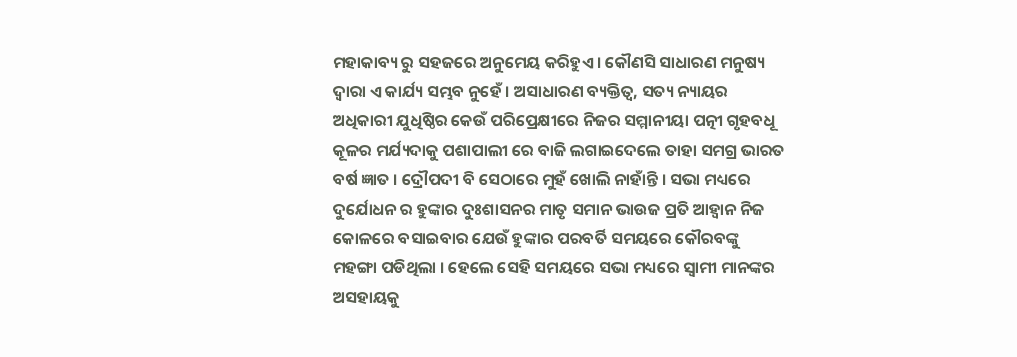ମହାକାବ୍ୟ ରୁ ସହଜରେ ଅନୁମେୟ କରିହୁଏ । କୌଣସି ସାଧାରଣ ମନୁଷ୍ୟ ଦ୍ୱାରା ଏ କାର୍ଯ୍ୟ ସମ୍ଭବ ନୁହେଁ । ଅସାଧାରଣ ବ୍ୟକ୍ତିତ୍ୱ, ସତ୍ୟ ନ୍ୟାୟର ଅଧିକାରୀ ଯୁଧିଷ୍ଠିର କେଉଁ ପରିପ୍ରେକ୍ଷୀରେ ନିଜର ସମ୍ମାନୀୟା ପତ୍ନୀ ଗୃହବଧୂ କୂଳର ମର୍ଯ୍ୟଦାକୁ ପଶାପାଲୀ ରେ ବାଜି ଲଗାଇଦେଲେ ତାହା ସମଗ୍ର ଭାରତ ବର୍ଷ ଜ୍ଞାତ । ଦ୍ରୌପଦୀ ବି ସେଠାରେ ମୁହଁ ଖୋଲି ନାହାଁନ୍ତି । ସଭା ମଧ୍ୟରେ ଦୁର୍ଯୋଧନ ର ହୁଙ୍କାର ଦୁଃଶାସନର ମାତୃ ସମାନ ଭାଉଜ ପ୍ରତି ଆହ୍ୱାନ ନିଜ କୋଳରେ ବସାଇବାର ଯେଉଁ ହୁଙ୍କାର ପରବର୍ତି ସମୟରେ କୌରବଙ୍କୁ ମହଙ୍ଗା ପଡିଥିଲା । ହେଲେ ସେହି ସମୟରେ ସଭା ମଧ୍ୟରେ ସ୍ୱାମୀ ମାନଙ୍କର ଅସହାୟକୁ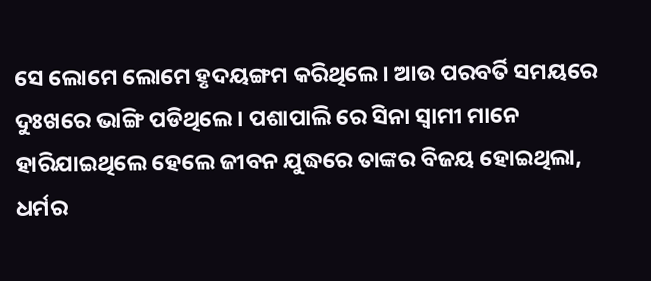ସେ ଲୋମେ ଲୋମେ ହୃଦୟଙ୍ଗମ କରିଥିଲେ । ଆଉ ପରବର୍ତି ସମୟରେ ଦୁଃଖରେ ଭାଙ୍ଗି ପଡିଥିଲେ । ପଶାପାଲି ରେ ସିନା ସ୍ୱାମୀ ମାନେ ହାରିଯାଇଥିଲେ ହେଲେ ଜୀବନ ଯୁଦ୍ଧରେ ତାଙ୍କର ବିଜୟ ହୋଇଥିଲା, ଧର୍ମର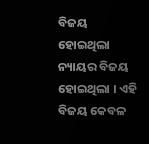ବିଜୟ ହୋଇଥିଲା ନ୍ୟାୟର ବିଜୟ ହୋଇଥିଲା । ଏହି ବିଜୟ କେବଳ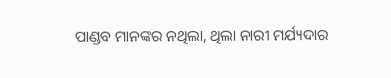ପାଣ୍ଡବ ମାନଙ୍କର ନଥିଲା, ଥିଲା ନାରୀ ମର୍ଯ୍ୟଦାର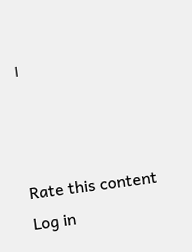।



Rate this content
Log in